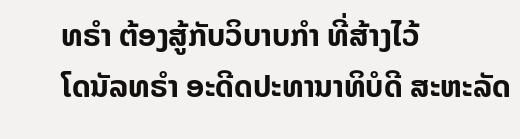ທຣຳ ຕ້ອງສູ້ກັບວິບາບກຳ ທີ່ສ້າງໄວ້
ໂດນັລທຣຳ ອະດີດປະທານາທິບໍດີ ສະຫະລັດ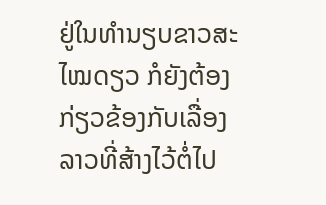ຢູ່ໃນທຳນຽບຂາວສະໄໝດຽວ ກໍຍັງຕ້ອງກ່ຽວຂ້ອງກັບເລື່ອງລາວທີ່ສ້າງໄວ້ຕໍ່ໄປ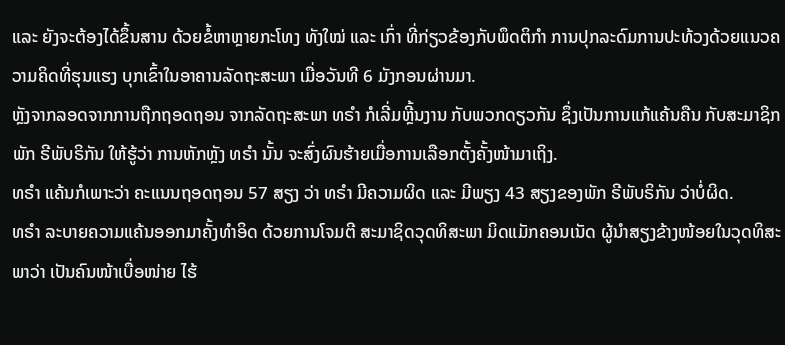ແລະ ຍັງຈະຕ້ອງໄດ້ຂຶ້ນສານ ດ້ວຍຂໍ້ຫາຫຼາຍກະໂທງ ທັງໃໝ່ ແລະ ເກົ່າ ທີ່ກ່ຽວຂ້ອງກັບພຶດຕິກຳ ການປຸກລະດົມການປະທ້ວງດ້ວຍແນວຄວາມຄິດທີ່ຮຸນແຮງ ບຸກເຂົ້າໃນອາຄານລັດຖະສະພາ ເມື່ອວັນທີ 6 ມັງກອນຜ່ານມາ.
ຫຼັງຈາກລອດຈາກການຖືກຖອດຖອນ ຈາກລັດຖະສະພາ ທຣຳ ກໍເລີ່ມຫຼີ້ນງານ ກັບພວກດຽວກັນ ຊຶ່ງເປັນການແກ້ແຄ້ນຄືນ ກັບສະມາຊິກພັກ ຣີພັບຣິກັນ ໃຫ້ຮູ້ວ່າ ການຫັກຫຼັງ ທຣຳ ນັ້ນ ຈະສົ່ງຜົນຮ້າຍເມື່ອການເລືອກຕັ້ງຄັ້ງໜ້າມາເຖິງ.
ທຣຳ ແຄ້ນກໍເພາະວ່າ ຄະແນນຖອດຖອນ 57 ສຽງ ວ່າ ທຣຳ ມີຄວາມຜິດ ແລະ ມີພຽງ 43 ສຽງຂອງພັກ ຣີພັບຣິກັນ ວ່າບໍ່ຜິດ.
ທຣຳ ລະບາຍຄວາມແຄ້ນອອກມາຄັ້ງທຳອິດ ດ້ວຍການໂຈມຕີ ສະມາຊິດວຸດທິສະພາ ມິດແມັກຄອນເນັດ ຜູ້ນຳສຽງຂ້າງໜ້ອຍໃນວຸດທິສະພາວ່າ ເປັນຄົນໜ້າເບື່ອໜ່າຍ ໄຮ້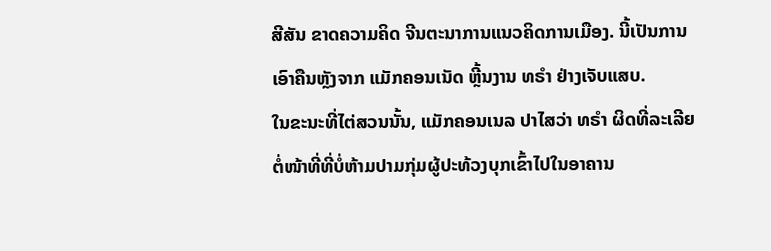ສີສັນ ຂາດຄວາມຄິດ ຈີນຕະນາການແນວຄິດການເມືອງ. ນີ້ເປັນການເອົາຄືນຫຼັງຈາກ ແມັກຄອນເນັດ ຫຼີ້ນງານ ທຣຳ ຢ່າງເຈັບແສບ.
ໃນຂະນະທີ່ໄຕ່ສວນນັ້ນ, ແມັກຄອນເນລ ປາໄສວ່າ ທຣຳ ຜິດທີ່ລະເລີຍຕໍ່ໜ້າທີ່ທີ່ບໍ່ຫ້າມປາມກຸ່ມຜູ້ປະທ້ວງບຸກເຂົ້າໄປໃນອາຄານ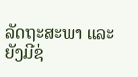ລັດຖະສະພາ ແລະ ຍັງມີຊ່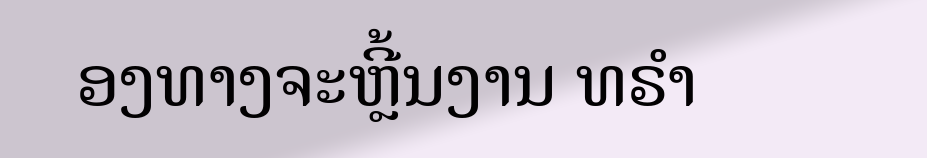ອງທາງຈະຫຼີ້ນງານ ທຣຳ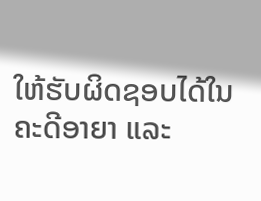ໃຫ້ຮັບຜິດຊອບໄດ້ໃນຄະດີອາຍາ ແລະ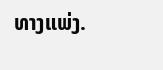ທາງແພ່ງ.